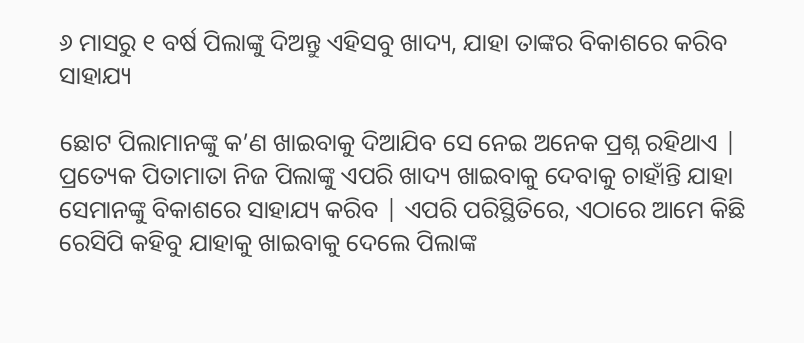୬ ମାସରୁ ୧ ବର୍ଷ ପିଲାଙ୍କୁ ଦିଅନ୍ତୁ ଏହିସବୁ ଖାଦ୍ୟ, ଯାହା ତାଙ୍କର ବିକାଶରେ କରିବ ସାହାଯ୍ୟ

ଛୋଟ ପିଲାମାନଙ୍କୁ କ’ଣ ଖାଇବାକୁ ଦିଆଯିବ ସେ ନେଇ ଅନେକ ପ୍ରଶ୍ନ ରହିଥାଏ | ପ୍ରତ୍ୟେକ ପିତାମାତା ନିଜ ପିଲାଙ୍କୁ ଏପରି ଖାଦ୍ୟ ଖାଇବାକୁ ଦେବାକୁ ଚାହାଁନ୍ତି ଯାହା ସେମାନଙ୍କୁ ବିକାଶରେ ସାହାଯ୍ୟ କରିବ | ଏପରି ପରିସ୍ଥିତିରେ, ଏଠାରେ ଆମେ କିଛି ରେସିପି କହିବୁ ଯାହାକୁ ଖାଇବାକୁ ଦେଲେ ପିଲାଙ୍କ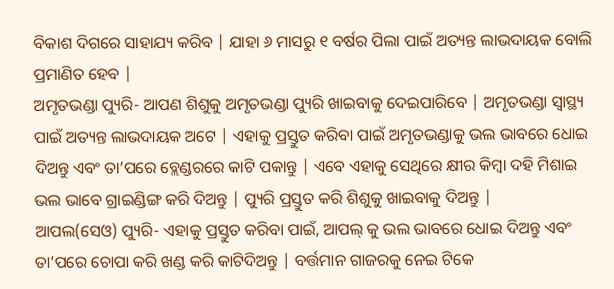ବିକାଶ ଦିଗରେ ସାହାଯ୍ୟ କରିବ | ଯାହା ୬ ମାସରୁ ୧ ବର୍ଷର ପିଲା ପାଇଁ ଅତ୍ୟନ୍ତ ଲାଭଦାୟକ ବୋଲି ପ୍ରମାଣିତ ହେବ |
ଅମୃତଭଣ୍ଡା ପ୍ୟୁରି- ଆପଣ ଶିଶୁକୁ ଅମୃତଭଣ୍ଡା ପ୍ୟୁରି ଖାଇବାକୁ ଦେଇପାରିବେ | ଅମୃତଭଣ୍ଡା ସ୍ୱାସ୍ଥ୍ୟ ପାଇଁ ଅତ୍ୟନ୍ତ ଲାଭଦାୟକ ଅଟେ | ଏହାକୁ ପ୍ରସ୍ତୁତ କରିବା ପାଇଁ ଅମୃତଭଣ୍ଡାକୁ ଭଲ ଭାବରେ ଧୋଇ ଦିଅନ୍ତୁ ଏବଂ ତା’ପରେ ବ୍ଲେଣ୍ଡରରେ କାଟି ପକାନ୍ତୁ | ଏବେ ଏହାକୁ ସେଥିରେ କ୍ଷୀର କିମ୍ବା ଦହି ମିଶାଇ ଭଲ ଭାବେ ଗ୍ରାଇଣ୍ଡିଙ୍ଗ କରି ଦିଅନ୍ତୁ | ପ୍ୟୁରି ପ୍ରସ୍ତୁତ କରି ଶିଶୁକୁ ଖାଇବାକୁ ଦିଅନ୍ତୁ |
ଆପଲ(ସେଓ) ପ୍ୟୁରି- ଏହାକୁ ପ୍ରସ୍ତୁତ କରିବା ପାଇଁ, ଆପଲ୍ କୁ ଭଲ ଭାବରେ ଧୋଇ ଦିଅନ୍ତୁ ଏବଂ ତା’ପରେ ଚୋପା କରି ଖଣ୍ଡ କରି କାଟିଦିଅନ୍ତୁ | ବର୍ତ୍ତମାନ ଗାଜରକୁ ନେଇ ଟିକେ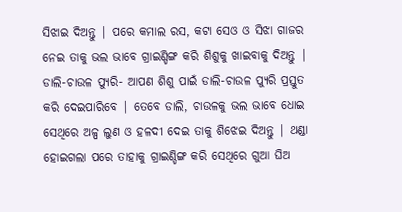ସିଝାଇ ଦିଅନ୍ତୁ | ପରେ କମାଲ ରସ, କଟା ସେଓ ଓ ସିଝା ଗାଜର ନେଇ ତାକୁ ଭଲ ଭାବେ ଗ୍ରାଇଣ୍ଡିଙ୍ଗ କରି ଶିଶୁକୁ ଖାଇବାକୁ ଦିଅନ୍ତୁ |
ଡାଲି-ଚାଉଳ ପ୍ୟୁରି- ଆପଣ ଶିଶୁ ପାଇଁ ଡାଲି-ଚାଉଳ ପ୍ୟୁରି ପ୍ରସ୍ତୁତ କରି ଦେଇପାରିବେ | ତେବେ ଡାଲି, ଚାଉଳକୁ ଭଲ ଭାବେ ଧୋଇ ସେଥିରେ ଅଳ୍ପ ଲୁଣ ଓ ହଳଦୀ ଦେଇ ତାକୁ ଶିଝେଇ ଦିଅନ୍ତୁ | ଥଣ୍ଡା ହୋଇଗଲା ପରେ ତାହାକୁ ଗ୍ରାଇଣ୍ଡିଙ୍ଗ କରି ସେଥିରେ ଗୁଆ ଘିଅ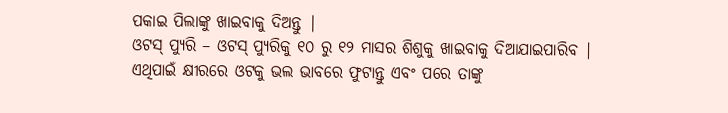ପକାଇ ପିଲାଙ୍କୁ ଖାଇବାକୁ ଦିଅନ୍ତୁ |
ଓଟସ୍ ପ୍ୟୁରି – ଓଟସ୍ ପ୍ୟୁରିକୁ ୧୦ ରୁ ୧୨ ମାସର ଶିଶୁକୁ ଖାଇବାକୁ ଦିଆଯାଇପାରିବ | ଏଥିପାଇଁ କ୍ଷୀରରେ ଓଟକୁ ଭଲ ଭାବରେ ଫୁଟାନ୍ତୁ ଏବଂ ପରେ ତାଙ୍କୁ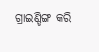ଗ୍ରାଇଣ୍ଡିଙ୍ଗ କରି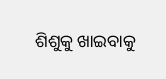ଶିଶୁକୁ ଖାଇବାକୁ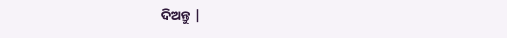ଦିଅନ୍ତୁ |